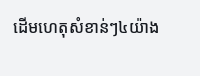ដើមហេតុសំខាន់ៗ៤យ៉ាង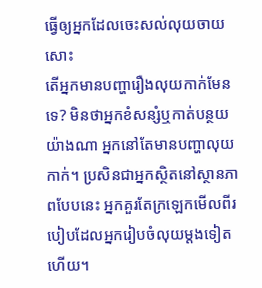ធ្វើឲ្យអ្នកដែលចេះសល់លុយចាយសោះ
តើអ្នកមានបញ្ហារឿងលុយកាក់មែនទេ? មិនថាអ្នកខំសន្សំឬកាត់បន្ថយយ៉ាងណា អ្នកនៅតែមានបញ្ហាលុយកាក់។ ប្រសិនជាអ្នកស្ថិតនៅស្ថានភាពបែបនេះ អ្នកគួរតែក្រឡេកមើលពីរបៀបដែលអ្នករៀបចំលុយម្តងទៀតហើយ។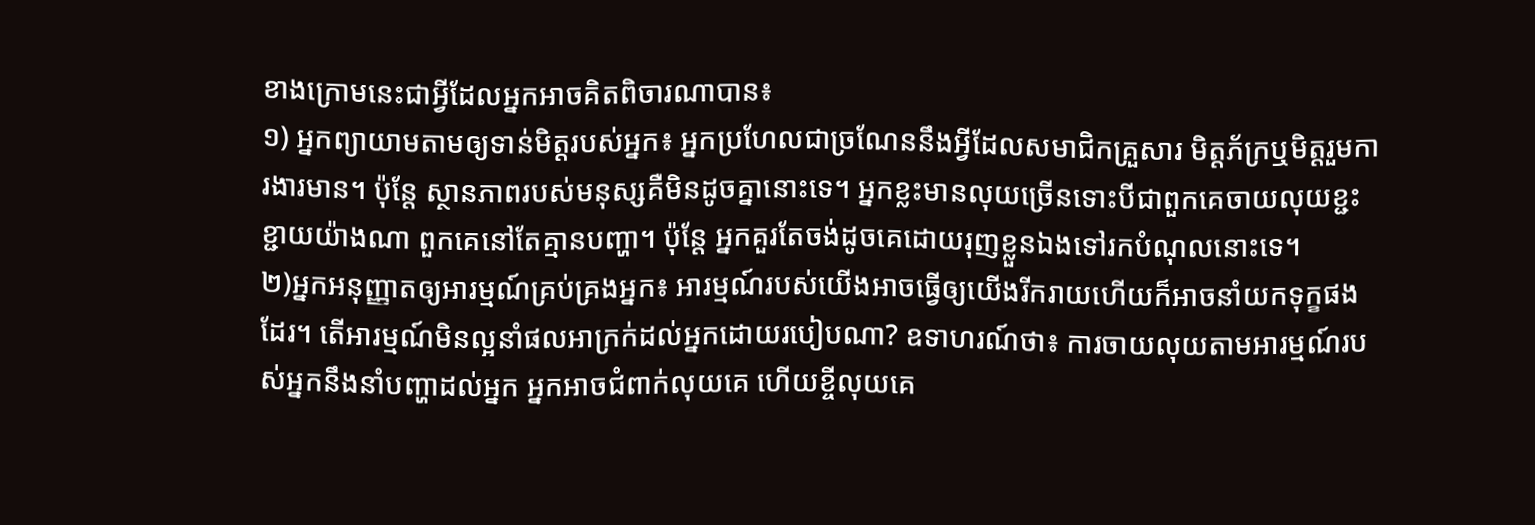ខាងក្រោមនេះជាអ្វីដែលអ្នកអាចគិតពិចារណាបាន៖
១) អ្នកព្យាយាមតាមឲ្យទាន់មិត្តរបស់អ្នក៖ អ្នកប្រហែលជាច្រណែននឹងអ្វីដែលសមាជិកគ្រួសារ មិត្តភ័ក្រឬមិត្តរួមការងារមាន។ ប៉ុន្តែ ស្ថានភាពរបស់មនុស្សគឺមិនដូចគ្នានោះទេ។ អ្នកខ្លះមានលុយច្រើនទោះបីជាពួកគេចាយលុយខ្ជះខ្ជាយយ៉ាងណា ពួកគេនៅតែគ្មានបញ្ហា។ ប៉ុន្តែ អ្នកគួរតែចង់ដូចគេដោយរុញខ្លួនឯងទៅរកបំណុលនោះទេ។
២)អ្នកអនុញ្ញាតឲ្យអារម្មណ៍គ្រប់គ្រងអ្នក៖ អារម្មណ៍របស់យើងអាចធ្វើឲ្យយើងរីករាយហើយក៏អាចនាំយកទុក្ខផងដែរ។ តើអារម្មណ៍មិនល្អនាំផលអាក្រក់ដល់អ្នកដោយរបៀបណា? ឧទាហរណ៍ថា៖ ការចាយលុយតាមអារម្មណ៍របស់អ្នកនឹងនាំបញ្ហាដល់អ្នក អ្នកអាចជំពាក់លុយគេ ហើយខ្ចីលុយគេ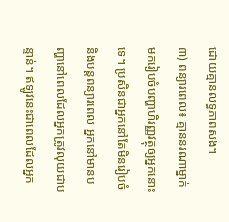ដោយគ្មានលទ្ធភាពសង។
៣) ពន្យារពេល៖ គ្មាននរណាម្នាក់មករៀបចំបញ្ហាហិរញ្ញវត្ថុឲ្យអ្នកនោះទេ។ ប្រសិនជាអ្នកនៅតែមិនរៀបចំនិងបន្តពន្យារពេល អ្នកនៅមានបញ្ហានៅពេលដែលអ្នកត្រូវលុយជាបន្ទាន់។ ឥឡូវនេះជាពេលដែលអ្នក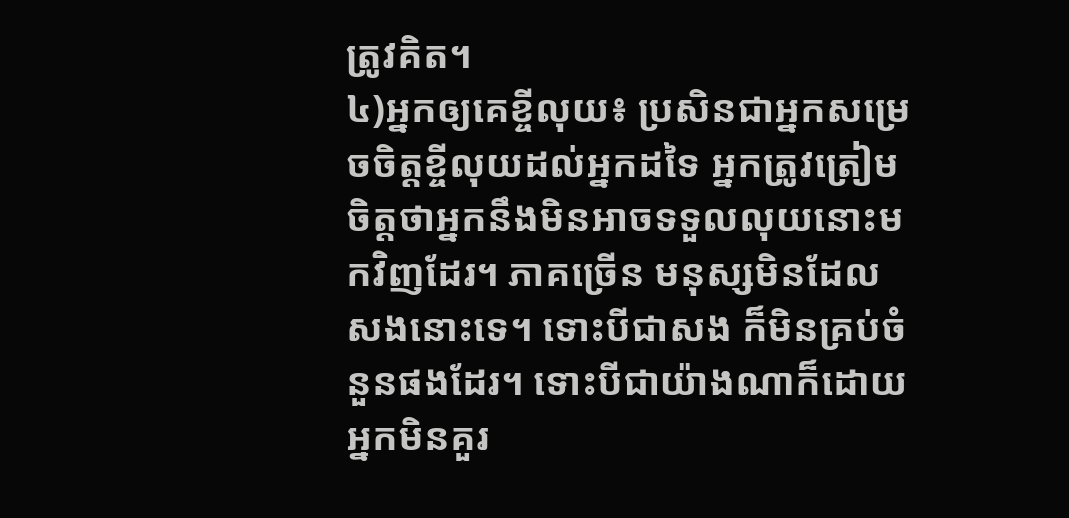ត្រូវគិត។
៤)អ្នកឲ្យគេខ្ចីលុយ៖ ប្រសិនជាអ្នកសម្រេចចិត្តខ្ចីលុយដល់អ្នកដទៃ អ្នកត្រូវត្រៀមចិត្តថាអ្នកនឹងមិនអាចទទួលលុយនោះមកវិញដែរ។ ភាគច្រើន មនុស្សមិនដែលសងនោះទេ។ ទោះបីជាសង ក៏មិនគ្រប់ចំនួនផងដែរ។ ទោះបីជាយ៉ាងណាក៏ដោយ អ្នកមិនគួរ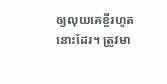ឲ្យលុយគេខ្ចីរហូតនោះដែរ។ ត្រូវមា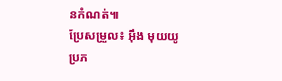នកំណត់៕
ប្រែសម្រួល៖ អុឹង មុយយូ ប្រភ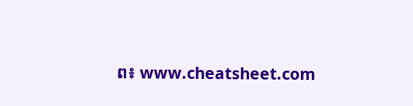ព៖ www.cheatsheet.com